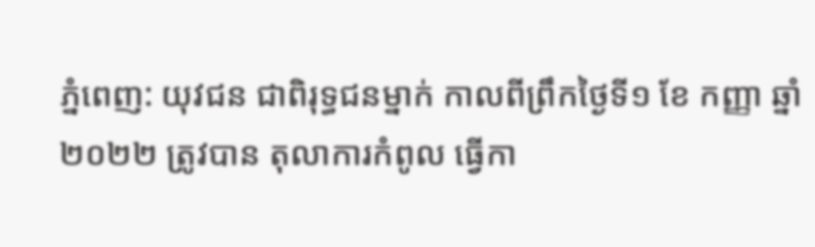ភ្នំពេញ: យុវជន ជាពិរុទ្ធជនម្នាក់ កាលពីព្រឹកថ្ងៃទី១ ខែ កញ្ញា ឆ្នាំ ២០២២ ត្រូវបាន តុលាការកំពូល ធ្វើកា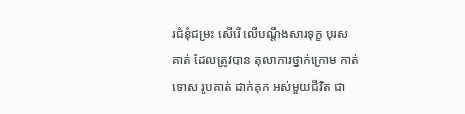រជំនុំជម្រះ សើរើ លើបណ្តឹងសារទុក្ខ បុរសគាត់ ដែលត្រូវបាន តុលាការថ្នាក់ក្រោម កាត់ទោស រូបគាត់ ដាក់គុក អស់មួយជីវិត ជា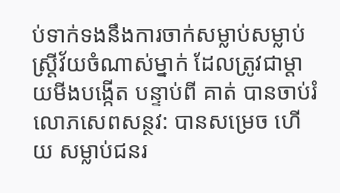ប់ទាក់ទងនឹងការចាក់សម្លាប់សម្លាប់ស្រ្តីវ័យចំណាស់ម្នាក់ ដែលត្រូវជាម្តាយមីងបង្កើត បន្ទាប់ពី គាត់ បានចាប់រំលោភសេពសន្ថវ: បានសម្រេច ហើយ សម្លាប់ជនរ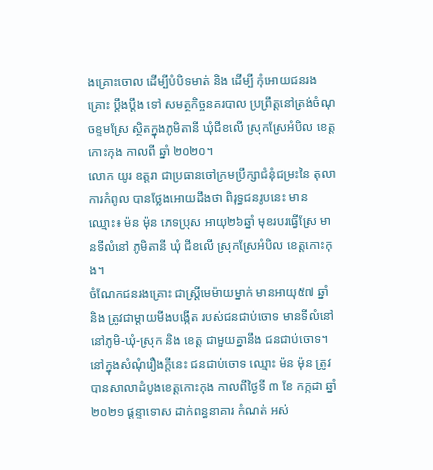ងគ្រោះចោល ដើម្បីបំបិទមាត់ និង ដើម្បី កុំអោយជនរងគ្រោះ ប្តឹងប្តឹង ទៅ សមត្ថកិច្ចនគរបាល ប្រព្រឹត្តនៅត្រង់ចំណុចខ្ទមស្រែ ស្ថិតក្នុងភូមិតានី ឃុំជីខលើ ស្រុកស្រែអំបិល ខេត្តកោះកុង កាលពី ឆ្នាំ ២០២០។
លោក យូរ ឧត្តរា ជាប្រធានចៅក្រមប្រឹក្សាជំនុំជម្រះនៃ តុលាការកំពូល បានថ្លែងអោយដឹងថា ពិរុទ្ធជនរូបនេះ មាន ឈ្មោះ៖ ម៉ន ម៉ុន ភេទប្រុស អាយុ២៦ឆ្នាំ មុខរបរធើ្វស្រែ មានទីលំនៅ ភូមិតានី ឃុំ ជីខលើ ស្រុកស្រែអំបិល ខេត្តកោះកុង។
ចំណែកជនរងគ្រោះ ជាស្ត្រីមេម៉ាយម្នាក់ មានអាយុ៥៧ ឆ្នាំ និង ត្រូវជាម្តាយមីងបង្កើត របស់ជនជាប់ចោទ មានទីលំនៅ នៅភូមិ-ឃុំ-ស្រុក និង ខេត្ត ជាមួយគ្នានឹង ជនជាប់ចោទ។
នៅក្នុងសំណុំរឿងក្តីនេះ ជនជាប់ចោទ ឈ្មោះ ម៉ន ម៉ុន ត្រូវបានសាលាដំបូងខេត្តកោះកុង កាលពីថ្ងៃទី ៣ ខែ កក្កដា ឆ្នាំ ២០២១ ផ្តន្ទាទោស ដាក់ពន្ធនាគារ កំណត់ អស់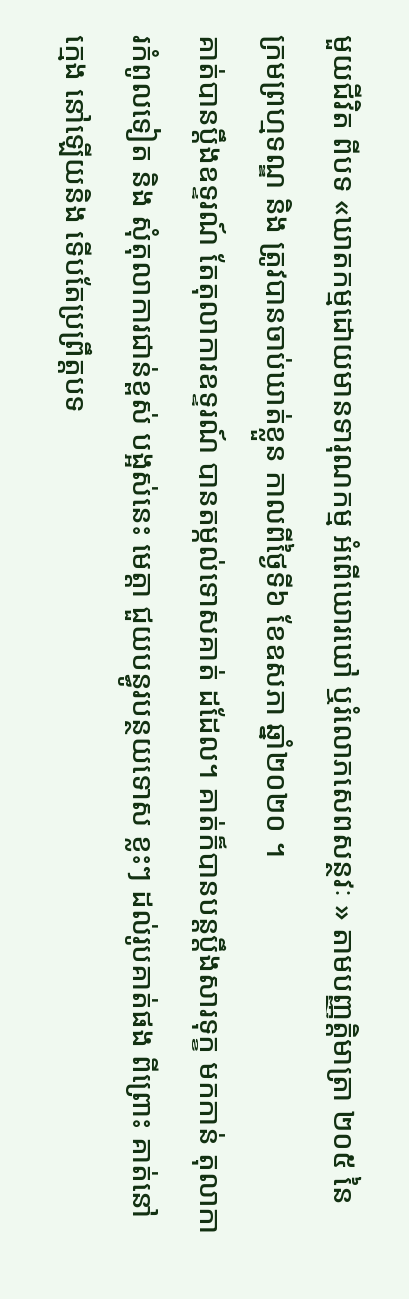មួយជីវិត ពីបទ «ឃាតកម្មដោយមានទារុណកម្ម អំពើឃោរឃៅ ឬរំលោភសេពសន្ថវៈ » តាមបញ្ញត្តិមាត្រា ២០៥ នៃ ក្រមព្រហ្មទណ្ឌ និង ត្រូវបានចាប់ឃាត់ខ្លួន កាលពីថ្ងៃទី៦ ខែឧសភា ឆ្នាំ២០២០ ។
គាត់បានប្តឹងឧទ្ទរណ៍ តែតុលាការឧទ្ទរណ៍ បានតម្កល់ទោសគាត់ ដដែល។ គាត់ក៏បានបន្តប្តឹងសារទុក្ខ មកកាន់ តុលាការកំពូលទៀត និង សុំតុលាការជាន់ខ្ពស់ បង្អស់នេះ មេត្តា ជួយបន្ធូរបន្ថយទោស ខ្លះៗ ដល់រូបគាត់ផង ពីព្រោះ គាត់នៅក្មេង នៅឡើយនិង ទើបតែប្រព្រឹត្តបទ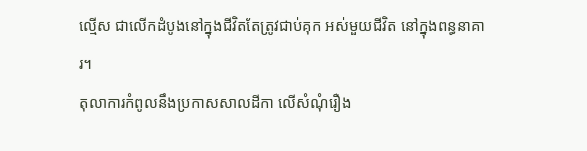ល្មើស ជាលើកដំបូងនៅក្នុងជីវិតតែត្រូវជាប់គុក អស់មួយជីវិត នៅក្នុងពន្ធនាគារ។
តុលាការកំពូលនឹងប្រកាសសាលដីកា លើសំណុំរឿង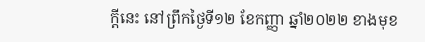ក្តីនេះ នៅព្រឹកថ្ងៃទី១២ ខែកញ្ញា ឆ្នាំ២០២២ ខាងមុខ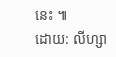នេះ ៕
ដោយ: លីហ្សា